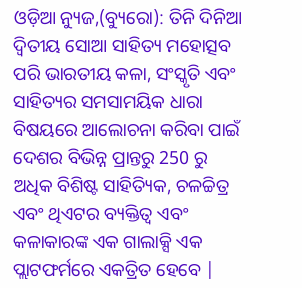ଓଡ଼ିଆ ନ୍ୟୁଜ,(ବ୍ୟୁରୋ): ତିନି ଦିନିଆ ଦ୍ୱିତୀୟ ସୋଆ ସାହିତ୍ୟ ମହୋତ୍ସବ ପରି ଭାରତୀୟ କଳା, ସଂସ୍କୃତି ଏବଂ ସାହିତ୍ୟର ସମସାମୟିକ ଧାରା ବିଷୟରେ ଆଲୋଚନା କରିବା ପାଇଁ ଦେଶର ବିଭିନ୍ନ ପ୍ରାନ୍ତରୁ 250 ରୁ ଅଧିକ ବିଶିଷ୍ଟ ସାହିତ୍ୟିକ, ଚଳଚ୍ଚିତ୍ର ଏବଂ ଥିଏଟର ବ୍ୟକ୍ତିତ୍ୱ ଏବଂ କଳାକାରଙ୍କ ଏକ ଗାଲାକ୍ସି ଏକ ପ୍ଲାଟଫର୍ମରେ ଏକତ୍ରିତ ହେବେ |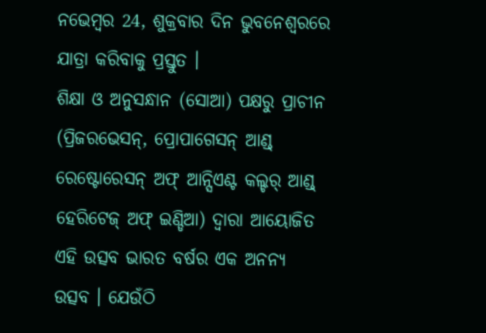ନଭେମ୍ବର 24, ଶୁକ୍ରବାର ଦିନ ଭୁବନେଶ୍ୱରରେ ଯାତ୍ରା କରିବାକୁ ପ୍ରସ୍ତୁତ ।
ଶିକ୍ଷା ଓ ଅନୁସନ୍ଧାନ (ସୋଆ) ପକ୍ଷରୁ ପ୍ରାଚୀନ (ପ୍ରିଜରଭେସନ୍, ପ୍ରୋପାଗେସନ୍ ଆଣ୍ଡ୍ ରେଷ୍ଟୋରେସନ୍ ଅଫ୍ ଆନ୍ସିଏଣ୍ଟ କଲ୍ଚର୍ ଆଣ୍ଡ୍ ହେରିଟେଜ୍ ଅଫ୍ ଇଣ୍ଡିଆ) ଦ୍ୱାରା ଆୟୋଜିତ ଏହି ଉତ୍ସବ ଭାରତ ବର୍ଷର ଏକ ଅନନ୍ୟ ଉତ୍ସବ । ଯେଉଁଠି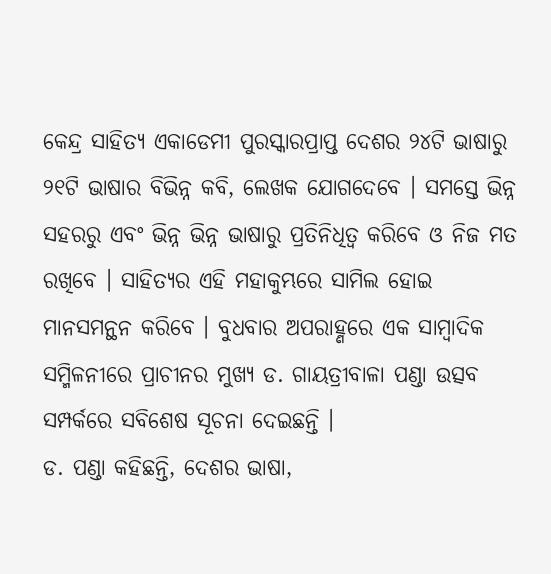କେନ୍ଦ୍ର ସାହିତ୍ୟ ଏକାଡେମୀ ପୁରସ୍କାରପ୍ରାପ୍ତ ଦେଶର ୨୪ଟି ଭାଷାରୁ ୨୧ଟି ଭାଷାର ବିଭିନ୍ନ କବି, ଲେଖକ ଯୋଗଦେବେ । ସମସ୍ତେ ଭିନ୍ନ ସହରରୁ ଏବଂ ଭିନ୍ନ ଭିନ୍ନ ଭାଷାରୁ ପ୍ରତିନିଧିତ୍ୱ କରିବେ ଓ ନିଜ ମତ ରଖିବେ । ସାହିତ୍ୟର ଏହି ମହାକୁମ୍ଭରେ ସାମିଲ ହୋଇ ମାନସମନ୍ଥନ କରିବେ । ବୁଧବାର ଅପରାହ୍ଣରେ ଏକ ସାମ୍ବାଦିକ ସମ୍ମିଳନୀରେ ପ୍ରାଚୀନର ମୁଖ୍ୟ ଡ. ଗାୟତ୍ରୀବାଳା ପଣ୍ଡା ଉତ୍ସବ ସମ୍ପର୍କରେ ସବିଶେଷ ସୂଚନା ଦେଇଛନ୍ତି ।
ଡ. ପଣ୍ଡା କହିଛନ୍ତି, ଦେଶର ଭାଷା,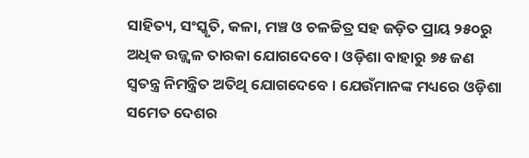ସାହିତ୍ୟ, ସଂସ୍କୃତି, କଳା, ମଞ୍ଚ ଓ ଚଳଚ୍ଚିତ୍ର ସହ ଜଡ଼ିତ ପ୍ରାୟ ୨୫୦ରୁ ଅଧିକ ଉଜ୍ଜ୍ୱଳ ତାରକା ଯୋଗଦେବେ । ଓଡ଼ିଶା ବାହାରୁ ୭୫ ଜଣ ସ୍ୱତନ୍ତ୍ର ନିମନ୍ତ୍ରିତ ଅତିଥି ଯୋଗଦେବେ । ଯେଉଁମାନଙ୍କ ମଧ୍ୟରେ ଓଡ଼ିଶା ସମେତ ଦେଶର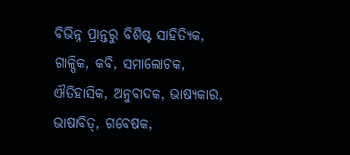ବିଭିନ୍ନ ପ୍ରାନ୍ତରୁ ବିଶିଷ୍ଟ ସାହିତ୍ୟିକ, ଗାଳ୍ପିକ, କବି, ସମାଲୋଚକ, ଐତିହାସିକ, ଅନୁବାଦକ, ଭାଷ୍ୟକାର, ଭାଷାବିତ୍, ଗବେଷକ,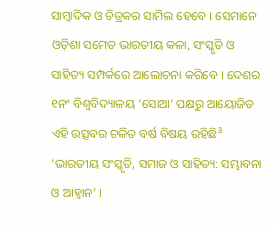ସାମ୍ବାଦିକ ଓ ଚିତ୍ରକର ସାମିଲ ହେବେ । ସେମାନେ ଓଡ଼ିଶା ସମେତ ଭାରତୀୟ କଳା, ସଂସ୍କୃତି ଓ ସାହିତ୍ୟ ସମ୍ପର୍କରେ ଆଲୋଚନା କରିବେ । ଦେଶର ୧ନଂ ବିଶ୍ୱବିଦ୍ୟାଳୟ ‘ସୋଆ’ ପକ୍ଷରୁ ଆୟୋଜିତ ଏହି ଉତ୍ସବର ଚଳିତ ବର୍ଷ ବିଷୟ ରହିଛି³ ‘ଭାରତୀୟ ସଂସ୍କୃତି, ସମାଜ ଓ ସାହିତ୍ୟ: ସମ୍ଭାବନା ଓ ଆହ୍ୱାନ’ ।